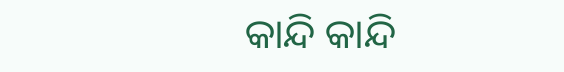କାନ୍ଦି କାନ୍ଦି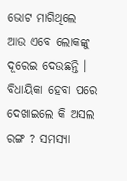ଭୋଟ ମାଗିଥିଲେ ଆଉ ଏବେ ଲୋକଙ୍କୁ ଦୂରେଇ ଦେଉଛନ୍ତି । ବିଧାୟିକା ହେବା ପରେ ଦେଖାଇଲେ କି ଅସଲ ରଙ୍ଗ ? ସମସ୍ଯା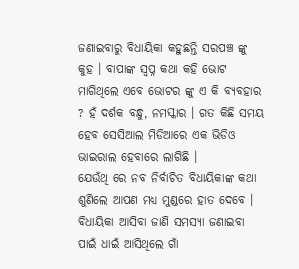ଜଣାଇବାରୁ ବିଧାୟିକା କହୁଛନ୍ତି ସରପଞ୍ଚ ଙ୍କୁ କୁହ । ବାପାଙ୍କ ସ୍ଵପ୍ନ କଥା କହି ଭୋଟ ମାଗିଥିଲେ ଏବେ ଭୋଟର ଙ୍କୁ ଏ କି ବ୍ୟବହାର ? ହଁ ଦର୍ଶକ ବନ୍ଧୁ, ନମସ୍କାର । ଗତ କିଛି ସମୟ ହେବ ସେସିଆଲ ମିଡିଆରେ ଏକ ଭିଡିଓ ଭାଇରାଲ ହେବାରେ ଲାଗିଛି ।
ଯେଉଁଥି ରେ ନବ ନିର୍ବାଚିତ ବିଧାୟିକାଙ୍କ କଥା ଶୁଣିଲେ ଆପଣ ମଧ୍ୟ ମୁଣ୍ଡରେ ହାତ ଦେବେ । ବିଧାୟିକା ଆସିବା ଜାଣି ସମସ୍ୟା ଜଣାଇବା ପାଇଁ ଧାଇଁ ଆସିଥିଲେ ଗାଁ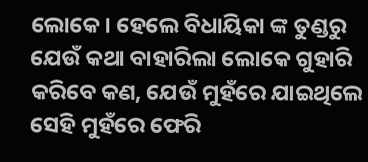ଲୋକେ। ହେଲେ ବିଧାୟିକା ଙ୍କ ତୁଣ୍ଡରୁ ଯେଉଁ କଥା ବାହାରିଲା ଲୋକେ ଗୁହାରି କରିବେ କଣ, ଯେଉଁ ମୁହଁରେ ଯାଇଥିଲେ ସେହି ମୁହଁରେ ଫେରି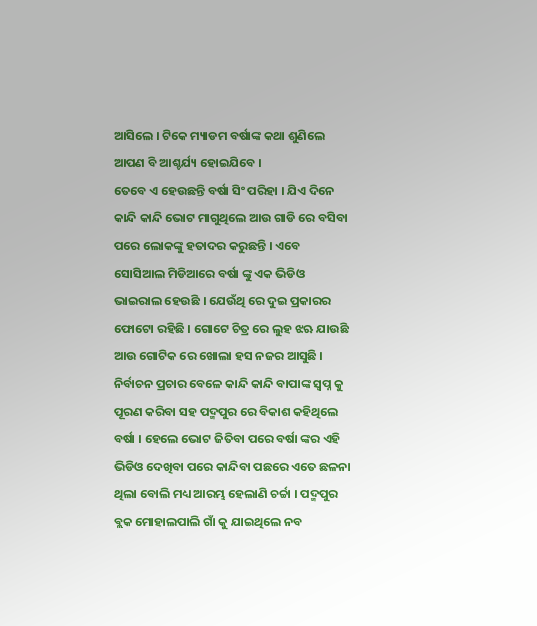ଆସିଲେ । ଟିକେ ମ୍ୟାଡମ ବର୍ଷାଙ୍କ କଥା ଶୁଣିଲେ ଆପଣ ବି ଆଶ୍ଚର୍ଯ୍ୟ ହୋଇଯିବେ ।
ତେବେ ଏ ହେଉଛନ୍ତି ବର୍ଷା ସିଂ ପରିହା । ଯିଏ ଦିନେ କାନ୍ଦି କାନ୍ଦି ଭୋଟ ମାଗୁଥିଲେ ଆଉ ଗାଡି ରେ ବସିବା ପରେ ଲୋକଙ୍କୁ ହତାଦର କରୁଛନ୍ତି । ଏବେ ସୋସିଆଲ ମିଡିଆରେ ବର୍ଷା ଙ୍କୁ ଏକ ଭିଡିଓ ଭାଇରାଲ ହେଉଛି । ଯେଉଁଥି ରେ ଦୁଇ ପ୍ରକାରର ଫୋଟୋ ରହିଛି । ଗୋଟେ ଚିତ୍ର ରେ ଲୁହ ଝଋ ଯାଉଛି ଆଉ ଗୋଟିକ ରେ ଖୋଲା ହସ ନଜର ଆସୁଛି ।
ନିର୍ବାଚନ ପ୍ରଚାର ବେଳେ କାନ୍ଦି କାନ୍ଦି ବାପାଙ୍କ ସ୍ଵପ୍ନ କୁ ପୂରଣ କରିବା ସହ ପଦ୍ମପୁର ରେ ବିକାଶ କହିଥିଲେ ବର୍ଷା । ହେଲେ ଭୋଟ ଜିତିବା ପରେ ବର୍ଷା ଙ୍କର ଏହି ଭିଡିଓ ଦେଖିବା ପରେ କାନ୍ଦିବା ପଛରେ ଏତେ ଛଳନା ଥିଲା ବୋଲି ମଧ୍ୟ ଆରମ୍ଭ ହେଲାଣି ଚର୍ଚ୍ଚା । ପଦ୍ମପୁର ବ୍ଲକ ମୋହାଲପାଲି ଗାଁ କୁ ଯାଇଥିଲେ ନବ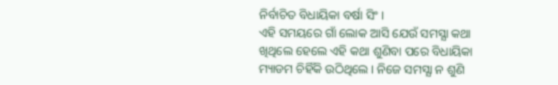ନିର୍ବାଚିତ ବିଧାୟିକା ବର୍ଷା ସିଂ ।
ଏହି ସମୟରେ ଗାଁ ଲୋକ ଆସି ଯେଉଁ ସମସ୍ଯା କଥା ଖିଥିଲେ ହେଲେ ଏହି କଥା ଶୁଣିବା ପରେ ବିଧାୟିକା ମ୍ୟାଡମ ଚିହିଁକି ଉଠିଥିଲେ । ନିଜେ ସମସ୍ଯା ନ ଶୁଣି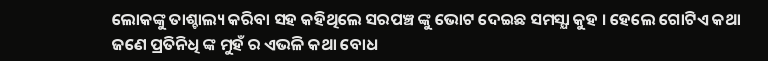ଲୋକଙ୍କୁ ତାଶ୍ଚାଲ୍ୟ କରିବା ସହ କହିଥିଲେ ସରପଞ୍ଚ ଙ୍କୁ ଭୋଟ ଦେଇଛ ସମସ୍ଯା କୁହ । ହେଲେ ଗୋଟିଏ କଥା ଜଣେ ପ୍ରତିନିଧି ଙ୍କ ମୁହଁ ର ଏଭଳି କଥା ବୋଧ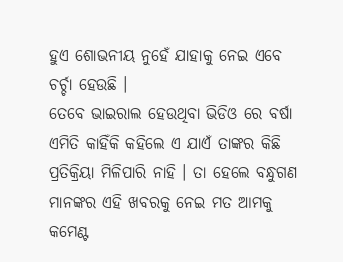ହୁଏ ଶୋଭନୀୟ ନୁହେଁ ଯାହାକୁ ନେଇ ଏବେ ଚର୍ଚ୍ଚା ହେଉଛି ।
ତେବେ ଭାଇରାଲ ହେଉଥିବା ଭିଡିଓ ରେ ବର୍ଷା ଏମିତି କାହିଁକି କହିଲେ ଏ ଯାଏଁ ତାଙ୍କର କିଛି ପ୍ରତିକ୍ରିୟା ମିଳିପାରି ନାହି । ତା ହେଲେ ବନ୍ଧୁଗଣ ମାନଙ୍କର ଏହି ଖବରକୁ ନେଇ ମତ ଆମକୁ କମେଣ୍ଟ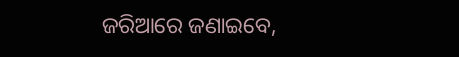ଜରିଆରେ ଜଣାଇବେ,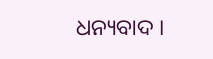ଧନ୍ୟବାଦ ।